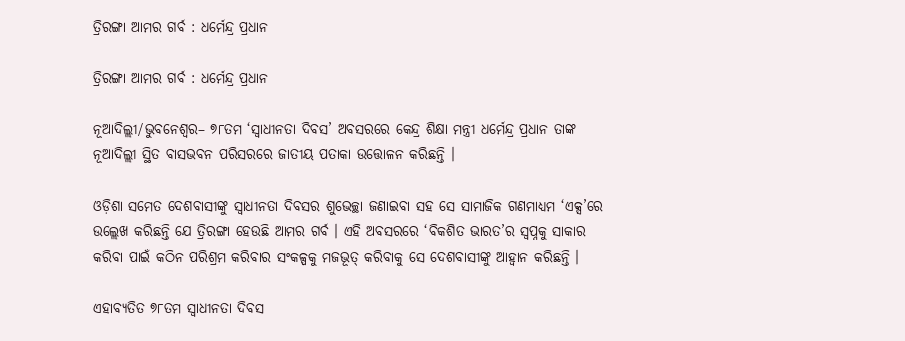ତ୍ରିରଙ୍ଗା ଆମର ଗର୍ବ : ଧର୍ମେନ୍ଦ୍ର ପ୍ରଧାନ

ତ୍ରିରଙ୍ଗା ଆମର ଗର୍ବ : ଧର୍ମେନ୍ଦ୍ର ପ୍ରଧାନ

ନୂଆଦିଲ୍ଲୀ/ଭୁବନେଶ୍ୱର– ୭୮ତମ ‘ସ୍ୱାଧୀନତା ଦିବସ’ ଅବସରରେ କେନ୍ଦ୍ର ଶିକ୍ଷା ମନ୍ତ୍ରୀ ଧର୍ମେନ୍ଦ୍ର ପ୍ରଧାନ ତାଙ୍କ ନୂଆଦିଲ୍ଲୀ ସ୍ଥିତ ବାସଭବନ ପରିସରରେ ଜାତୀୟ ପତାକା ଉତ୍ତୋଳନ କରିଛନ୍ତି ।

ଓଡ଼ିଶା ସମେତ ଦେଶବାସୀଙ୍କୁ ସ୍ୱାଧୀନତା ଦିବସର ଶୁଭେଚ୍ଛା ଜଣାଇବା ସହ ସେ ସାମାଜିକ ଗଣମାଧ୍ୟମ ‘ଏକ୍ସ’ରେ ଉଲ୍ଲେଖ କରିଛନ୍ତି ଯେ ତ୍ରିରଙ୍ଗା ହେଉଛି ଆମର ଗର୍ବ । ଏହି ଅବସରରେ ‘ବିକଶିତ ଭାରତ’ର ସ୍ୱପ୍ନକୁ ସାକାର କରିବା ପାଇଁ କଠିନ ପରିଶ୍ରମ କରିବାର ସଂକଳ୍ପକୁ ମଜଭୂତ୍ କରିବାକୁ ସେ ଦେଶବାସୀଙ୍କୁ ଆହ୍ୱାନ କରିଛନ୍ତି ।

ଏହାବ୍ୟତିତ ୭୮ତମ ସ୍ୱାଧୀନତା ଦିବସ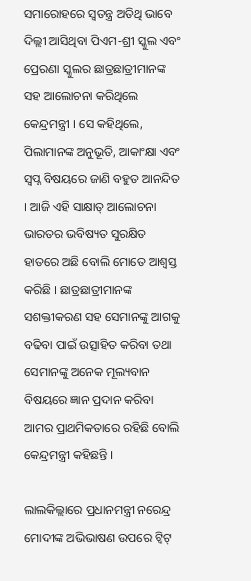ସମାରୋହରେ ସ୍ୱତନ୍ତ୍ର ଅତିଥି ଭାବେ ଦିଲ୍ଲୀ ଆସିଥିବା ପିଏମ-ଶ୍ରୀ ସ୍କୁଲ ଏବଂ ପ୍ରେରଣା ସ୍କୁଲର ଛାତ୍ରଛାତ୍ରୀମାନଙ୍କ ସହ ଆଲୋଚନା କରିଥିଲେ କେନ୍ଦ୍ରମନ୍ତ୍ରୀ । ସେ କହିଥିଲେ, ପିଲାମାନଙ୍କ ଅନୁଭୂତି, ଆକାଂକ୍ଷା ଏବଂ ସ୍ୱପ୍ନ ବିଷୟରେ ଜାଣି ବହୁତ ଆନନ୍ଦିତ । ଆଜି ଏହି ସାକ୍ଷାତ୍ ଆଲୋଚନା ଭାରତର ଭବିଷ୍ୟତ ସୁରକ୍ଷିତ ହାତରେ ଅଛି ବୋଲି ମୋତେ ଆଶ୍ୱସ୍ତ କରିଛି । ଛାତ୍ରଛାତ୍ରୀମାନଙ୍କ ସଶକ୍ତୀକରଣ ସହ ସେମାନଙ୍କୁ ଆଗକୁ ବଢିବା ପାଇଁ ଉତ୍ସାହିତ କରିବା ତଥା ସେମାନଙ୍କୁ ଅନେକ ମୂଲ୍ୟବାନ ବିଷୟରେ ଜ୍ଞାନ ପ୍ରଦାନ କରିବା ଆମର ପ୍ରାଥମିକତାରେ ରହିଛି ବୋଲି କେନ୍ଦ୍ରମନ୍ତ୍ରୀ କହିଛନ୍ତି ।

ଲାଲକିଲ୍ଲାରେ ପ୍ରଧାନମନ୍ତ୍ରୀ ନରେନ୍ଦ୍ର ମୋଦୀଙ୍କ ଅଭିଭାଷଣ ଉପରେ ଟ୍ୱିଟ୍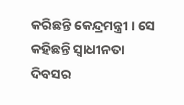କରିଛନ୍ତି କେନ୍ଦ୍ରମନ୍ତ୍ରୀ । ସେ କହିଛନ୍ତି ସ୍ୱାଧୀନତା ଦିବସର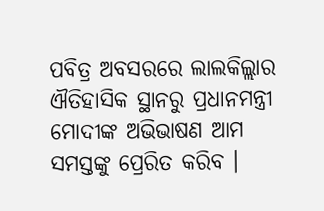ପବିତ୍ର ଅବସରରେ ଲାଲକିଲ୍ଲାର ଐତିହାସିକ ସ୍ଥାନରୁ ପ୍ରଧାନମନ୍ତ୍ରୀ ମୋଦୀଙ୍କ ଅଭିଭାଷଣ ଆମ ସମସ୍ତଙ୍କୁ ପ୍ରେରିତ କରିବ ।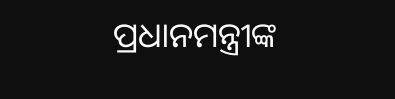ପ୍ରଧାନମନ୍ତ୍ରୀଙ୍କ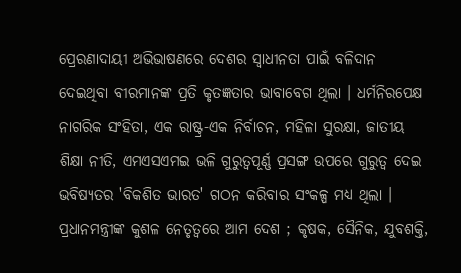ପ୍ରେରଣାଦାୟୀ ଅଭିଭାଷଣରେ ଦେଶର ସ୍ୱାଧୀନତା ପାଇଁ ବଳିଦାନ ଦେଇଥିବା ବୀରମାନଙ୍କ ପ୍ରତି କୃତଜ୍ଞତାର ଭାବାବେଗ ଥିଲା । ଧର୍ମନିରପେକ୍ଷ ନାଗରିକ ସଂହିତା, ଏକ ରାଷ୍ଟ୍ର-ଏକ ନିର୍ବାଚନ, ମହିଳା ସୁରକ୍ଷା, ଜାତୀୟ ଶିକ୍ଷା ନୀତି, ଏମଏସଏମଇ ଭଳି ଗୁରୁତ୍ୱପୂର୍ଣ୍ଣ ପ୍ରସଙ୍ଗ ଉପରେ ଗୁରୁତ୍ୱ ଦେଇ ଭବିଷ୍ୟତର 'ବିକଶିତ ଭାରତ' ଗଠନ କରିବାର ସଂକଳ୍ପ ମଧ୍ୟ ଥିଲା । ପ୍ରଧାନମନ୍ତ୍ରୀଙ୍କ କୁଶଳ ନେତୃତ୍ୱରେ ଆମ ଦେଶ ; କୃଷକ, ସୈନିକ, ଯୁବଶକ୍ତି,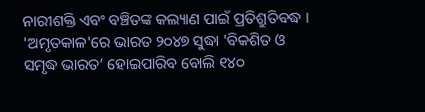ନାରୀଶକ୍ତି ଏବଂ ବଞ୍ଚିତଙ୍କ କଲ୍ୟାଣ ପାଇଁ ପ୍ରତିଶ୍ରୁତିବଦ୍ଧ । 'ଅମୃତକାଳ'ରେ ଭାରତ ୨୦୪୭ ସୁଦ୍ଧା 'ବିକଶିତ ଓ ସମୃଦ୍ଧ ଭାରତ’ ହୋଇପାରିବ ବୋଲି ୧୪୦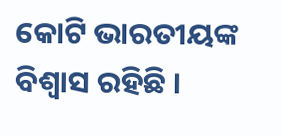କୋଟି ଭାରତୀୟଙ୍କ ବିଶ୍ୱାସ ରହିଛି ।